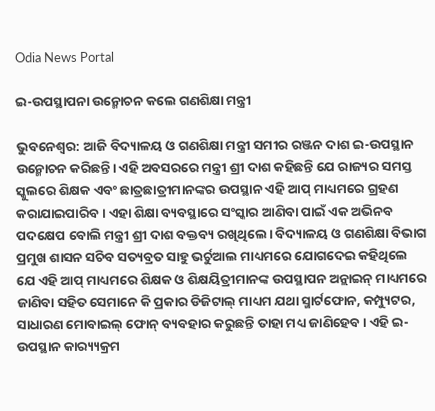Odia News Portal

ଇ-ଉପସ୍ଥାପନା ଉନ୍ମୋଚନ କଲେ ଗଣଶିକ୍ଷା ମନ୍ତ୍ରୀ

ଭୁବନେଶ୍ୱର: ଆଜି ବିଦ୍ୟାଳୟ ଓ ଗଣଶିକ୍ଷା ମନ୍ତ୍ରୀ ସମୀର ରଞ୍ଜନ ଦାଶ ଇ-ଉପସ୍ଥାନ ଉନ୍ମୋଚନ କରିଛନ୍ତି। ଏହି ଅବସରରେ ମନ୍ତ୍ରୀ ଶ୍ରୀ ଦାଶ କହିଛନ୍ତି ଯେ ରାଜ୍ୟର ସମସ୍ତ ସ୍କୁଲରେ ଶିକ୍ଷକ ଏବଂ ଛାତ୍ରଛାତ୍ରୀମାନଙ୍କର ଉପସ୍ଥାନ ଏହି ଆପ୍ ମାଧ୍ୟମରେ ଗ୍ରହଣ କରାଯାଇପାରିବ। ଏହା ଶିକ୍ଷା ବ୍ୟବସ୍ଥାରେ ସଂସ୍କାର ଆଣିବା ପାଇଁ ଏକ ଅଭିନବ ପଦକ୍ଷେପ ବୋଲି ମନ୍ତ୍ରୀ ଶ୍ରୀ ଦାଶ ବକ୍ତବ୍ୟ ରଖିଥିଲେ। ବିଦ୍ୟାଳୟ ଓ ଗଣଶିକ୍ଷା ବିଭାଗ ପ୍ରମୁଖ ଶାସନ ସଚିବ ସତ୍ୟବ୍ରତ ସାହୁ ଭର୍ଚୁଆଲ ମାଧ୍ୟମରେ ଯୋଗଦେଇ କହିଥିଲେ ଯେ ଏହି ଆପ୍ ମାଧ୍ୟମରେ ଶିକ୍ଷକ ଓ ଶିକ୍ଷୟିତ୍ରୀମାନଙ୍କ ଉପସ୍ଥାପନ ଅନ୍ଲାଇନ୍ ମାଧ୍ୟମରେ ଜାଣିବା ସହିତ ସେମାନେ କି ପ୍ରକାର ଡିଜିଟାଲ୍ ମାଧ୍ୟମ ଯଥା ସ୍ମାର୍ଟଫୋନ, କମ୍ପ୍ୟୁଟର, ସାଧାରଣ ମୋବାଇଲ୍ ଫୋନ୍ ବ୍ୟବହାର କରୁଛନ୍ତି ତାହା ମଧ୍ୟ ଜାଣିହେବ। ଏହି ଇ-ଉପସ୍ଥାନ କାର‌୍ୟ୍ୟକ୍ରମ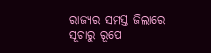ରାଜ୍ୟର ସମସ୍ତ ଜିଲାରେ ସୂଚାରୁ ରୂପେ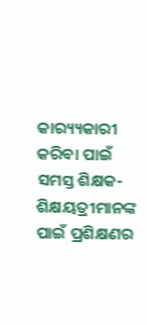କାର‌୍ୟ୍ୟକାରୀ କରିବା ପାଇଁ ସମସ୍ତ ଶିକ୍ଷକ-ଶିକ୍ଷୟତ୍ରୀମାନଙ୍କ ପାଇଁ ପ୍ରଶିକ୍ଷଣର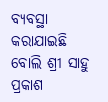ବ୍ୟବସ୍ଥା କରାଯାଇଛି ବୋଲି ଶ୍ରୀ ସାହୁ ପ୍ରକାଶ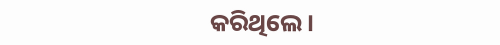କରିଥିଲେ।